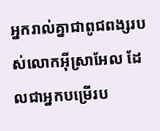អ្នករាល់គ្នាជាពូជពង្សរបស់លោកអ៊ីស្រាអែល ដែលជាអ្នកបម្រើរប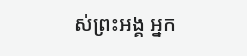ស់ព្រះអង្គ អ្នក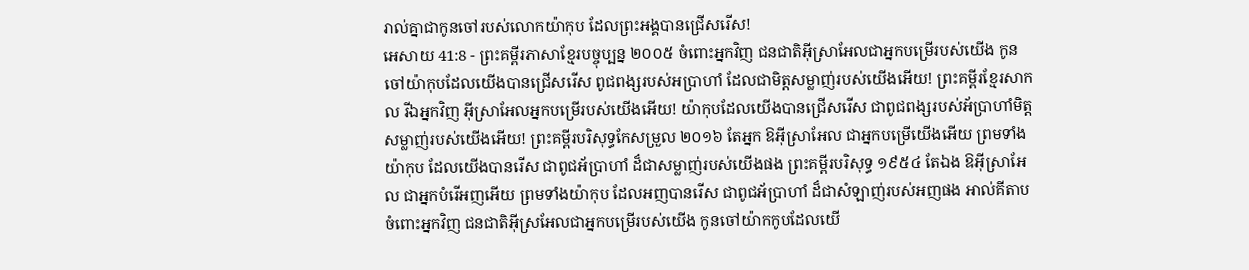រាល់គ្នាជាកូនចៅរបស់លោកយ៉ាកុប ដែលព្រះអង្គបានជ្រើសរើស!
អេសាយ 41:8 - ព្រះគម្ពីរភាសាខ្មែរបច្ចុប្បន្ន ២០០៥ ចំពោះអ្នកវិញ ជនជាតិអ៊ីស្រាអែលជាអ្នកបម្រើរបស់យើង កូនចៅយ៉ាកុបដែលយើងបានជ្រើសរើស ពូជពង្សរបស់អប្រាហាំ ដែលជាមិត្តសម្លាញ់របស់យើងអើយ! ព្រះគម្ពីរខ្មែរសាកល រីឯអ្នកវិញ អ៊ីស្រាអែលអ្នកបម្រើរបស់យើងអើយ! យ៉ាកុបដែលយើងបានជ្រើសរើស ជាពូជពង្សរបស់អ័ប្រាហាំមិត្តសម្លាញ់របស់យើងអើយ! ព្រះគម្ពីរបរិសុទ្ធកែសម្រួល ២០១៦ តែអ្នក ឱអ៊ីស្រាអែល ជាអ្នកបម្រើយើងអើយ ព្រមទាំងយ៉ាកុប ដែលយើងបានរើស ជាពូជអ័ប្រាហាំ ដ៏ជាសម្លាញ់របស់យើងផង ព្រះគម្ពីរបរិសុទ្ធ ១៩៥៤ តែឯង ឱអ៊ីស្រាអែល ជាអ្នកបំរើអញអើយ ព្រមទាំងយ៉ាកុប ដែលអញបានរើស ជាពូជអ័ប្រាហាំ ដ៏ជាសំឡាញ់របស់អញផង អាល់គីតាប ចំពោះអ្នកវិញ ជនជាតិអ៊ីស្រអែលជាអ្នកបម្រើរបស់យើង កូនចៅយ៉ាកកូបដែលយើ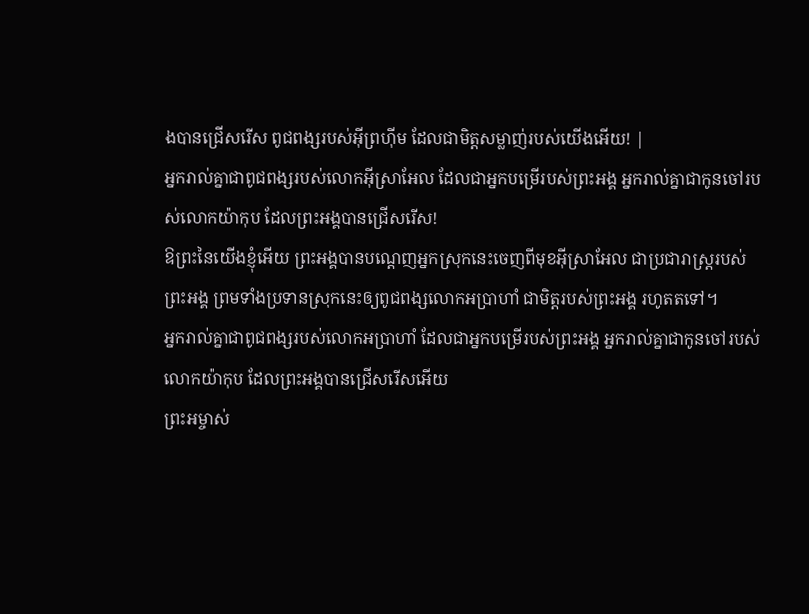ងបានជ្រើសរើស ពូជពង្សរបស់អ៊ីព្រហ៊ីម ដែលជាមិត្តសម្លាញ់របស់យើងអើយ! |
អ្នករាល់គ្នាជាពូជពង្សរបស់លោកអ៊ីស្រាអែល ដែលជាអ្នកបម្រើរបស់ព្រះអង្គ អ្នករាល់គ្នាជាកូនចៅរបស់លោកយ៉ាកុប ដែលព្រះអង្គបានជ្រើសរើស!
ឱព្រះនៃយើងខ្ញុំអើយ ព្រះអង្គបានបណ្ដេញអ្នកស្រុកនេះចេញពីមុខអ៊ីស្រាអែល ជាប្រជារាស្ត្ររបស់ព្រះអង្គ ព្រមទាំងប្រទានស្រុកនេះឲ្យពូជពង្សលោកអប្រាហាំ ជាមិត្តរបស់ព្រះអង្គ រហូតតទៅ។
អ្នករាល់គ្នាជាពូជពង្សរបស់លោកអប្រាហាំ ដែលជាអ្នកបម្រើរបស់ព្រះអង្គ អ្នករាល់គ្នាជាកូនចៅរបស់លោកយ៉ាកុប ដែលព្រះអង្គបានជ្រើសរើសអើយ
ព្រះអម្ចាស់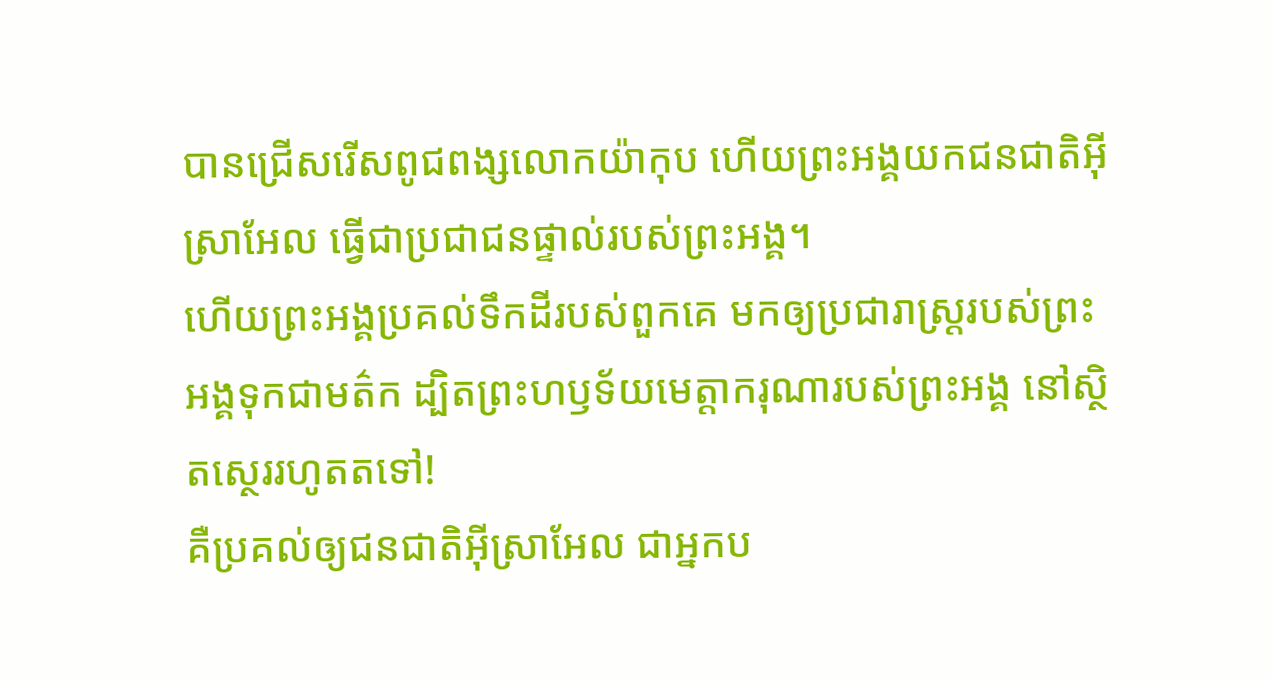បានជ្រើសរើសពូជពង្សលោកយ៉ាកុប ហើយព្រះអង្គយកជនជាតិអ៊ីស្រាអែល ធ្វើជាប្រជាជនផ្ទាល់របស់ព្រះអង្គ។
ហើយព្រះអង្គប្រគល់ទឹកដីរបស់ពួកគេ មកឲ្យប្រជារាស្ត្ររបស់ព្រះអង្គទុកជាមត៌ក ដ្បិតព្រះហឫទ័យមេត្តាករុណារបស់ព្រះអង្គ នៅស្ថិតស្ថេររហូតតទៅ!
គឺប្រគល់ឲ្យជនជាតិអ៊ីស្រាអែល ជាអ្នកប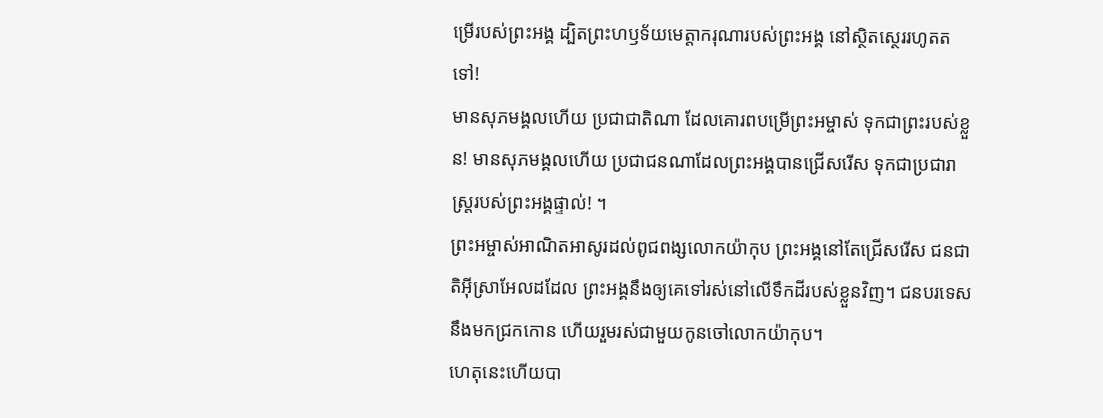ម្រើរបស់ព្រះអង្គ ដ្បិតព្រះហឫទ័យមេត្តាករុណារបស់ព្រះអង្គ នៅស្ថិតស្ថេររហូតតទៅ!
មានសុភមង្គលហើយ ប្រជាជាតិណា ដែលគោរពបម្រើព្រះអម្ចាស់ ទុកជាព្រះរបស់ខ្លួន! មានសុភមង្គលហើយ ប្រជាជនណាដែលព្រះអង្គបានជ្រើសរើស ទុកជាប្រជារាស្ត្ររបស់ព្រះអង្គផ្ទាល់! ។
ព្រះអម្ចាស់អាណិតអាសូរដល់ពូជពង្សលោកយ៉ាកុប ព្រះអង្គនៅតែជ្រើសរើស ជនជាតិអ៊ីស្រាអែលដដែល ព្រះអង្គនឹងឲ្យគេទៅរស់នៅលើទឹកដីរបស់ខ្លួនវិញ។ ជនបរទេសនឹងមកជ្រកកោន ហើយរួមរស់ជាមួយកូនចៅលោកយ៉ាកុប។
ហេតុនេះហើយបា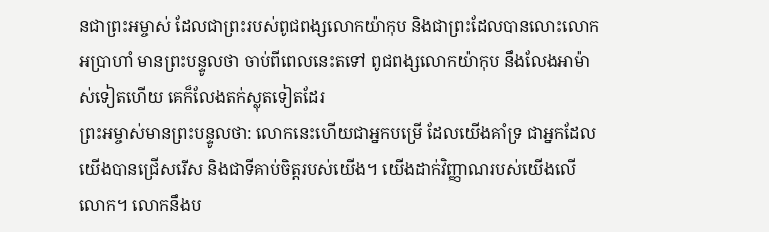នជាព្រះអម្ចាស់ ដែលជាព្រះរបស់ពូជពង្សលោកយ៉ាកុប និងជាព្រះដែលបានលោះលោកអប្រាហាំ មានព្រះបន្ទូលថា ចាប់ពីពេលនេះតទៅ ពូជពង្សលោកយ៉ាកុប នឹងលែងអាម៉ាស់ទៀតហើយ គេក៏លែងតក់ស្លុតទៀតដែរ
ព្រះអម្ចាស់មានព្រះបន្ទូលថា: លោកនេះហើយជាអ្នកបម្រើ ដែលយើងគាំទ្រ ជាអ្នកដែលយើងបានជ្រើសរើស និងជាទីគាប់ចិត្តរបស់យើង។ យើងដាក់វិញ្ញាណរបស់យើងលើលោក។ លោកនឹងប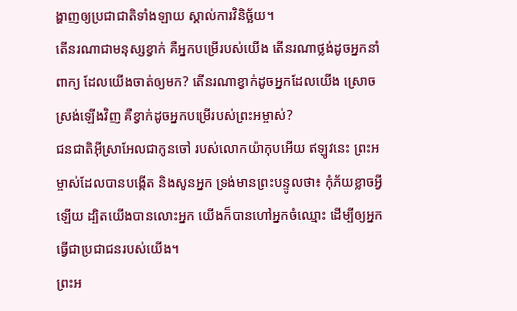ង្ហាញឲ្យប្រជាជាតិទាំងឡាយ ស្គាល់ការវិនិច្ឆ័យ។
តើនរណាជាមនុស្សខ្វាក់ គឺអ្នកបម្រើរបស់យើង តើនរណាថ្លង់ដូចអ្នកនាំពាក្យ ដែលយើងចាត់ឲ្យមក? តើនរណាខ្វាក់ដូចអ្នកដែលយើង ស្រោចស្រង់ឡើងវិញ គឺខ្វាក់ដូចអ្នកបម្រើរបស់ព្រះអម្ចាស់?
ជនជាតិអ៊ីស្រាអែលជាកូនចៅ របស់លោកយ៉ាកុបអើយ ឥឡូវនេះ ព្រះអម្ចាស់ដែលបានបង្កើត និងសូនអ្នក ទ្រង់មានព្រះបន្ទូលថា៖ កុំភ័យខ្លាចអ្វីឡើយ ដ្បិតយើងបានលោះអ្នក យើងក៏បានហៅអ្នកចំឈ្មោះ ដើម្បីឲ្យអ្នកធ្វើជាប្រជាជនរបស់យើង។
ព្រះអ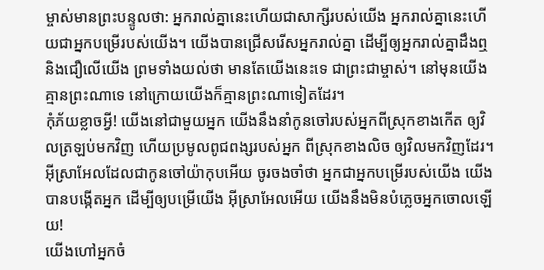ម្ចាស់មានព្រះបន្ទូលថា: អ្នករាល់គ្នានេះហើយជាសាក្សីរបស់យើង អ្នករាល់គ្នានេះហើយជាអ្នកបម្រើរបស់យើង។ យើងបានជ្រើសរើសអ្នករាល់គ្នា ដើម្បីឲ្យអ្នករាល់គ្នាដឹងឮ និងជឿលើយើង ព្រមទាំងយល់ថា មានតែយើងនេះទេ ជាព្រះជាម្ចាស់។ នៅមុនយើងគ្មានព្រះណាទេ នៅក្រោយយើងក៏គ្មានព្រះណាទៀតដែរ។
កុំភ័យខ្លាចអ្វី! យើងនៅជាមួយអ្នក យើងនឹងនាំកូនចៅរបស់អ្នកពីស្រុកខាងកើត ឲ្យវិលត្រឡប់មកវិញ ហើយប្រមូលពូជពង្សរបស់អ្នក ពីស្រុកខាងលិច ឲ្យវិលមកវិញដែរ។
អ៊ីស្រាអែលដែលជាកូនចៅយ៉ាកុបអើយ ចូរចងចាំថា អ្នកជាអ្នកបម្រើរបស់យើង យើងបានបង្កើតអ្នក ដើម្បីឲ្យបម្រើយើង អ៊ីស្រាអែលអើយ យើងនឹងមិនបំភ្លេចអ្នកចោលឡើយ!
យើងហៅអ្នកចំ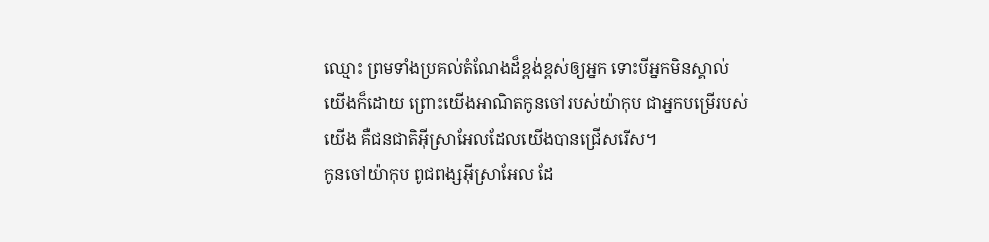ឈ្មោះ ព្រមទាំងប្រគល់តំណែងដ៏ខ្ពង់ខ្ពស់ឲ្យអ្នក ទោះបីអ្នកមិនស្គាល់យើងក៏ដោយ ព្រោះយើងអាណិតកូនចៅរបស់យ៉ាកុប ជាអ្នកបម្រើរបស់យើង គឺជនជាតិអ៊ីស្រាអែលដែលយើងបានជ្រើសរើស។
កូនចៅយ៉ាកុប ពូជពង្សអ៊ីស្រាអែល ដែ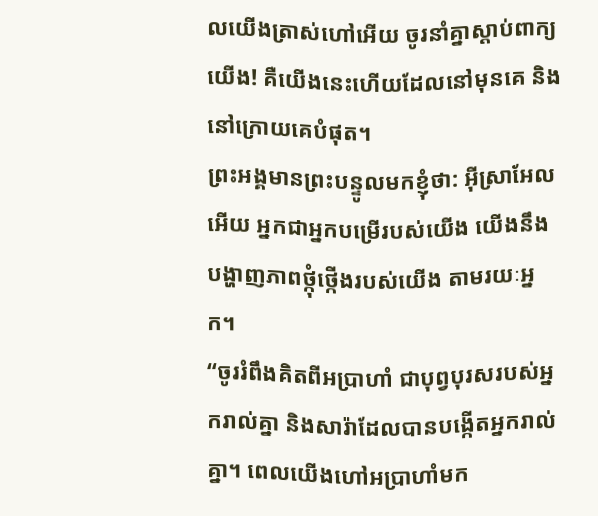លយើងត្រាស់ហៅអើយ ចូរនាំគ្នាស្ដាប់ពាក្យយើង! គឺយើងនេះហើយដែលនៅមុនគេ និងនៅក្រោយគេបំផុត។
ព្រះអង្គមានព្រះបន្ទូលមកខ្ញុំថា: អ៊ីស្រាអែលអើយ អ្នកជាអ្នកបម្រើរបស់យើង យើងនឹងបង្ហាញភាពថ្កុំថ្កើងរបស់យើង តាមរយៈអ្នក។
“ចូររំពឹងគិតពីអប្រាហាំ ជាបុព្វបុរសរបស់អ្នករាល់គ្នា និងសារ៉ាដែលបានបង្កើតអ្នករាល់គ្នា។ ពេលយើងហៅអប្រាហាំមក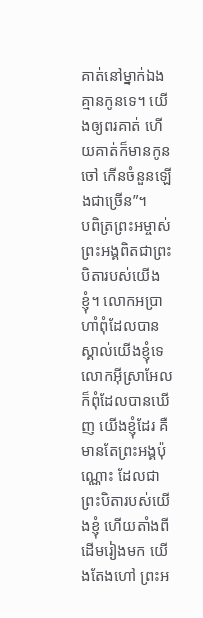គាត់នៅម្នាក់ឯង គ្មានកូនទេ។ យើងឲ្យពរគាត់ ហើយគាត់ក៏មានកូនចៅ កើនចំនួនឡើងជាច្រើន”។
បពិត្រព្រះអម្ចាស់ ព្រះអង្គពិតជាព្រះបិតារបស់យើងខ្ញុំ។ លោកអប្រាហាំពុំដែលបានស្គាល់យើងខ្ញុំទេ លោកអ៊ីស្រាអែលក៏ពុំដែលបានឃើញ យើងខ្ញុំដែរ គឺមានតែព្រះអង្គប៉ុណ្ណោះ ដែលជាព្រះបិតារបស់យើងខ្ញុំ ហើយតាំងពីដើមរៀងមក យើងតែងហៅ ព្រះអ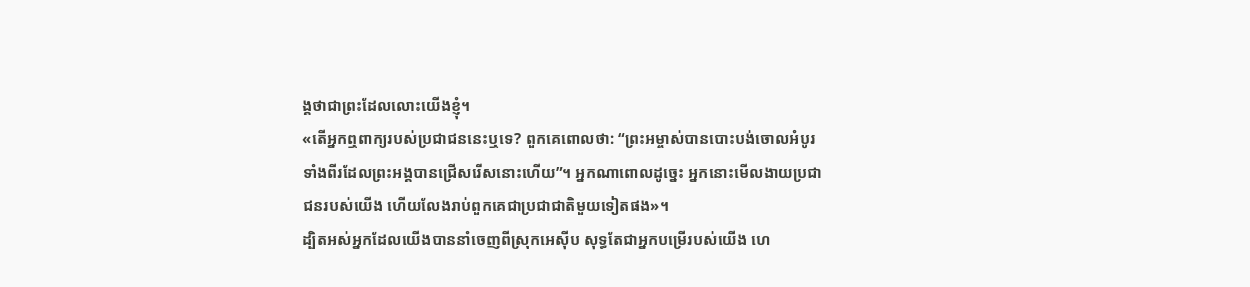ង្គថាជាព្រះដែលលោះយើងខ្ញុំ។
«តើអ្នកឮពាក្យរបស់ប្រជាជននេះឬទេ? ពួកគេពោលថា: “ព្រះអម្ចាស់បានបោះបង់ចោលអំបូរទាំងពីរដែលព្រះអង្គបានជ្រើសរើសនោះហើយ”។ អ្នកណាពោលដូច្នេះ អ្នកនោះមើលងាយប្រជាជនរបស់យើង ហើយលែងរាប់ពួកគេជាប្រជាជាតិមួយទៀតផង»។
ដ្បិតអស់អ្នកដែលយើងបាននាំចេញពីស្រុកអេស៊ីប សុទ្ធតែជាអ្នកបម្រើរបស់យើង ហេ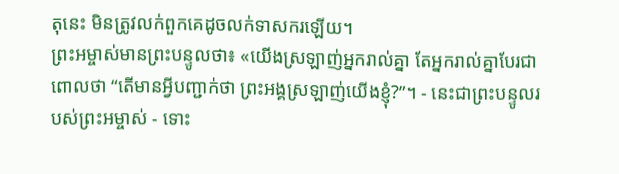តុនេះ មិនត្រូវលក់ពួកគេដូចលក់ទាសករឡើយ។
ព្រះអម្ចាស់មានព្រះបន្ទូលថា៖ «យើងស្រឡាញ់អ្នករាល់គ្នា តែអ្នករាល់គ្នាបែរជាពោលថា “តើមានអ្វីបញ្ជាក់ថា ព្រះអង្គស្រឡាញ់យើងខ្ញុំ?”។ - នេះជាព្រះបន្ទូលរបស់ព្រះអម្ចាស់ - ទោះ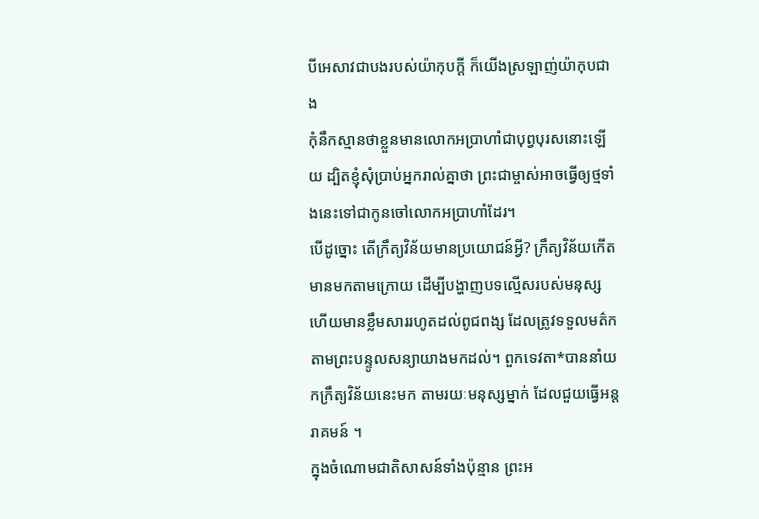បីអេសាវជាបងរបស់យ៉ាកុបក្ដី ក៏យើងស្រឡាញ់យ៉ាកុបជាង
កុំនឹកស្មានថាខ្លួនមានលោកអប្រាហាំជាបុព្វបុរសនោះឡើយ ដ្បិតខ្ញុំសុំប្រាប់អ្នករាល់គ្នាថា ព្រះជាម្ចាស់អាចធ្វើឲ្យថ្មទាំងនេះទៅជាកូនចៅលោកអប្រាហាំដែរ។
បើដូច្នោះ តើក្រឹត្យវិន័យមានប្រយោជន៍អ្វី? ក្រឹត្យវិន័យកើតមានមកតាមក្រោយ ដើម្បីបង្ហាញបទល្មើសរបស់មនុស្ស ហើយមានខ្លឹមសាររហូតដល់ពូជពង្ស ដែលត្រូវទទួលមត៌កតាមព្រះបន្ទូលសន្យាយាងមកដល់។ ពួកទេវតា*បាននាំយកក្រឹត្យវិន័យនេះមក តាមរយៈមនុស្សម្នាក់ ដែលជួយធ្វើអន្តរាគមន៍ ។
ក្នុងចំណោមជាតិសាសន៍ទាំងប៉ុន្មាន ព្រះអ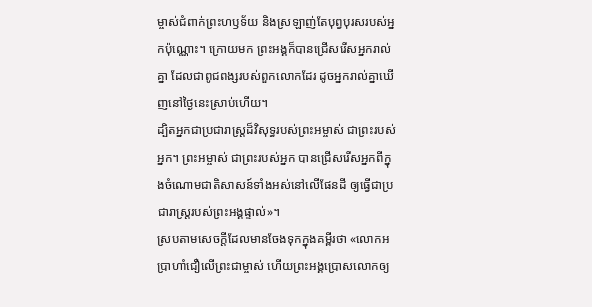ម្ចាស់ជំពាក់ព្រះហឫទ័យ និងស្រឡាញ់តែបុព្វបុរសរបស់អ្នកប៉ុណ្ណោះ។ ក្រោយមក ព្រះអង្គក៏បានជ្រើសរើសអ្នករាល់គ្នា ដែលជាពូជពង្សរបស់ពួកលោកដែរ ដូចអ្នករាល់គ្នាឃើញនៅថ្ងៃនេះស្រាប់ហើយ។
ដ្បិតអ្នកជាប្រជារាស្ត្រដ៏វិសុទ្ធរបស់ព្រះអម្ចាស់ ជាព្រះរបស់អ្នក។ ព្រះអម្ចាស់ ជាព្រះរបស់អ្នក បានជ្រើសរើសអ្នកពីក្នុងចំណោមជាតិសាសន៍ទាំងអស់នៅលើផែនដី ឲ្យធ្វើជាប្រជារាស្ត្ររបស់ព្រះអង្គផ្ទាល់»។
ស្របតាមសេចក្ដីដែលមានចែងទុកក្នុងគម្ពីរថា «លោកអប្រាហាំជឿលើព្រះជាម្ចាស់ ហើយព្រះអង្គប្រោសលោកឲ្យ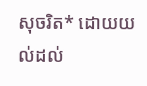សុចរិត* ដោយយល់ដល់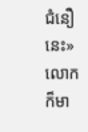ជំនឿនេះ» លោកក៏មា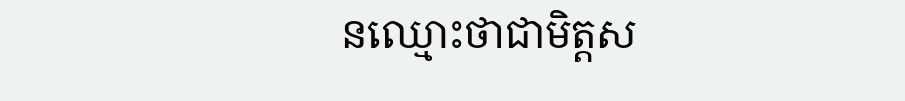នឈ្មោះថាជាមិត្តស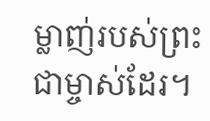ម្លាញ់របស់ព្រះជាម្ចាស់ដែរ។